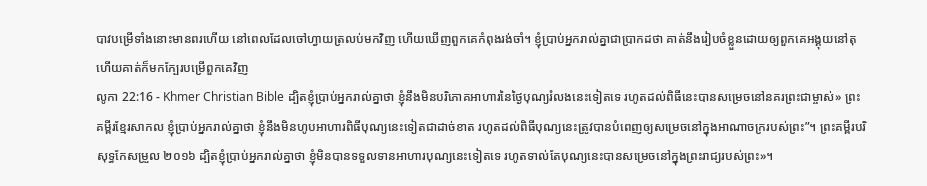បាវបម្រើទាំងនោះមានពរហើយ នៅពេលដែលចៅហ្វាយត្រលប់មកវិញ ហើយឃើញពួកគេកំពុងរង់ចាំ។ ខ្ញុំប្រាប់អ្នករាល់គ្នាជាប្រាកដថា គាត់នឹងរៀបចំខ្លួនដោយឲ្យពួកគេអង្គុយនៅតុ ហើយគាត់ក៏មកក្បែរបម្រើពួកគេវិញ
លូកា 22:16 - Khmer Christian Bible ដ្បិតខ្ញុំប្រាប់អ្នករាល់គ្នាថា ខ្ញុំនឹងមិនបរិភោគអាហារនៃថ្ងៃបុណ្យរំលងនេះទៀតទេ រហូតដល់ពិធីនេះបានសម្រេចនៅនគរព្រះជាម្ចាស់» ព្រះគម្ពីរខ្មែរសាកល ខ្ញុំប្រាប់អ្នករាល់គ្នាថា ខ្ញុំនឹងមិនហូបអាហារពិធីបុណ្យនេះទៀតជាដាច់ខាត រហូតដល់ពិធីបុណ្យនេះត្រូវបានបំពេញឲ្យសម្រេចនៅក្នុងអាណាចក្ររបស់ព្រះ”។ ព្រះគម្ពីរបរិសុទ្ធកែសម្រួល ២០១៦ ដ្បិតខ្ញុំប្រាប់អ្នករាល់គ្នាថា ខ្ញុំមិនបានទទួលទានអាហារបុណ្យនេះទៀតទេ រហូតទាល់តែបុណ្យនេះបានសម្រេចនៅក្នុងព្រះរាជ្យរបស់ព្រះ»។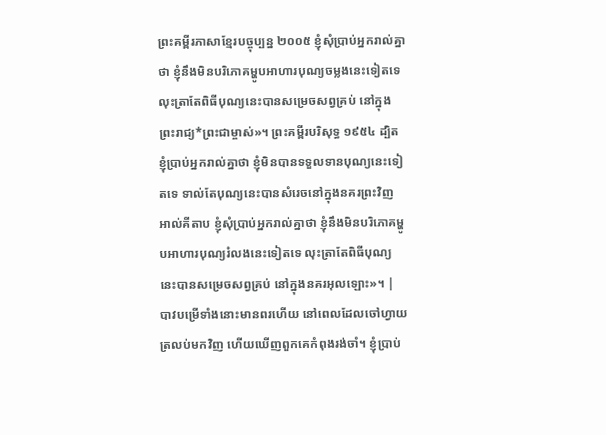ព្រះគម្ពីរភាសាខ្មែរបច្ចុប្បន្ន ២០០៥ ខ្ញុំសុំប្រាប់អ្នករាល់គ្នាថា ខ្ញុំនឹងមិនបរិភោគម្ហូបអាហារបុណ្យចម្លងនេះទៀតទេ លុះត្រាតែពិធីបុណ្យនេះបានសម្រេចសព្វគ្រប់ នៅក្នុងព្រះរាជ្យ*ព្រះជាម្ចាស់»។ ព្រះគម្ពីរបរិសុទ្ធ ១៩៥៤ ដ្បិតខ្ញុំប្រាប់អ្នករាល់គ្នាថា ខ្ញុំមិនបានទទួលទានបុណ្យនេះទៀតទេ ទាល់តែបុណ្យនេះបានសំរេចនៅក្នុងនគរព្រះវិញ អាល់គីតាប ខ្ញុំសុំប្រាប់អ្នករាល់គ្នាថា ខ្ញុំនឹងមិនបរិភោគម្ហូបអាហារបុណ្យរំលងនេះទៀតទេ លុះត្រាតែពិធីបុណ្យនេះបានសម្រេចសព្វគ្រប់ នៅក្នុងនគរអុលឡោះ»។ |
បាវបម្រើទាំងនោះមានពរហើយ នៅពេលដែលចៅហ្វាយត្រលប់មកវិញ ហើយឃើញពួកគេកំពុងរង់ចាំ។ ខ្ញុំប្រាប់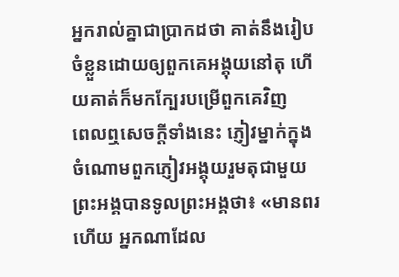អ្នករាល់គ្នាជាប្រាកដថា គាត់នឹងរៀបចំខ្លួនដោយឲ្យពួកគេអង្គុយនៅតុ ហើយគាត់ក៏មកក្បែរបម្រើពួកគេវិញ
ពេលឮសេចក្ដីទាំងនេះ ភ្ញៀវម្នាក់ក្នុងចំណោមពួកភ្ញៀវអង្គុយរួមតុជាមួយព្រះអង្គបានទូលព្រះអង្គថា៖ «មានពរហើយ អ្នកណាដែល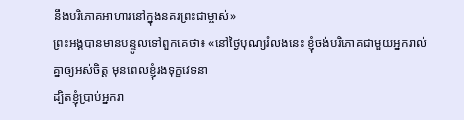នឹងបរិភោគអាហារនៅក្នុងនគរព្រះជាម្ចាស់»
ព្រះអង្គបានមានបន្ទូលទៅពួកគេថា៖ «នៅថ្ងៃបុណ្យរំលងនេះ ខ្ញុំចង់បរិភោគជាមួយអ្នករាល់គ្នាឲ្យអស់ចិត្ដ មុនពេលខ្ញុំរងទុក្ខវេទនា
ដ្បិតខ្ញុំប្រាប់អ្នករា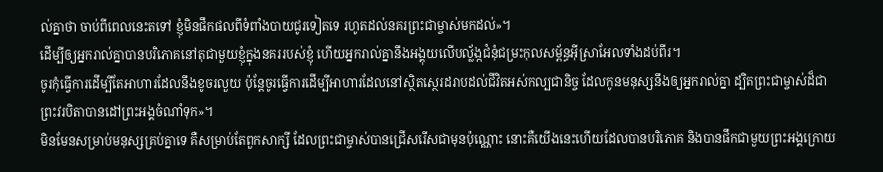ល់គ្នាថា ចាប់ពីពេលនេះតទៅ ខ្ញុំមិនផឹកផលពីទំពាំងបាយជូរទៀតទេ រហូតដល់នគរព្រះជាម្ចាស់មកដល់»។
ដើម្បីឲ្យអ្នករាល់គ្នាបានបរិភោគនៅតុជាមួយខ្ញុំក្នុងនគររបស់ខ្ញុំ ហើយអ្នករាល់គ្នានឹងអង្គុយលើបល្ល័ង្កជំនុំជម្រះកុលសម្ព័ន្ធអ៊ីស្រាអែលទាំងដប់ពីរ។
ចូរកុំធ្វើការដើម្បីតែអាហារដែលនឹងខូចរលួយ ប៉ុន្ដែចូរធ្វើការដើម្បីអាហារដែលនៅស្ថិតស្ថេរដរាបដល់ជីវិតអស់កល្បជានិច្ច ដែលកូនមនុស្សនឹងឲ្យអ្នករាល់គ្នា ដ្បិតព្រះជាម្ចាស់ដ៏ជាព្រះវរបិតាបានដៅព្រះអង្គចំណាំទុក»។
មិនមែនសម្រាប់មនុស្សគ្រប់គ្នាទេ គឺសម្រាប់តែពួកសាក្សី ដែលព្រះជាម្ចាស់បានជ្រើសរើសជាមុនប៉ុណ្ណោះ នោះគឺយើងនេះហើយដែលបានបរិភោគ និងបានផឹកជាមួយព្រះអង្គក្រោយ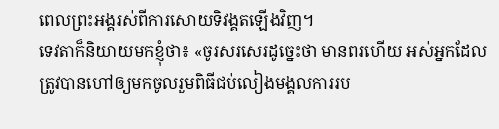ពេលព្រះអង្គរស់ពីការសោយទិវង្គតឡើងវិញ។
ទេវតាក៏និយាយមកខ្ញុំថា៖ «ចូរសរសេរដូច្នេះថា មានពរហើយ អស់អ្នកដែលត្រូវបានហៅឲ្យមកចូលរួមពិធីជប់លៀងមង្គលការរប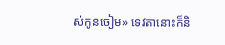ស់កូនចៀម» ទេវតានោះក៏និ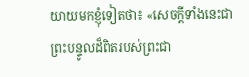យាយមកខ្ញុំទៀតថា៖ «សេចក្ដីទាំងនេះជាព្រះបន្ទូលដ៏ពិតរបស់ព្រះជា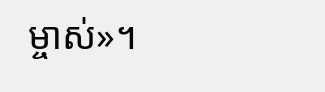ម្ចាស់»។